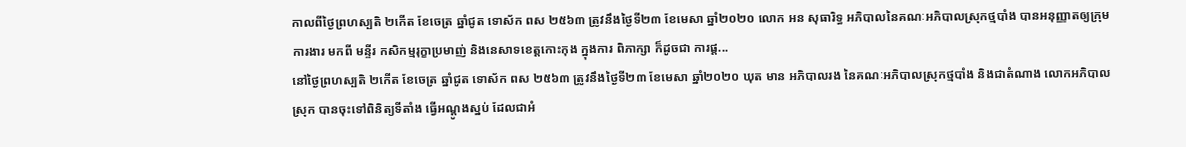កាលពីថ្ងៃព្រហស្បតិ ២កើត ខែចេត្រ ឆ្នាំជូត ទោស័ក ពស ២៥៦៣ ត្រូវនឹងថ្ងៃទី២៣ ខែមេសា ឆ្នាំ២០២០ លោក អន សុធារិទ្ធ អភិបាលនៃគណៈអភិបាលស្រុកថ្មបាំង បានអនុញ្ញាតឲ្យក្រុមការងារ មកពី មន្ទីរ កសិកម្មរុក្ខាប្រមាញ់ និងនេសាទខេត្តកោះកុង ក្នុងការ ពិភាក្សា ក៏ដូចជា ការផ្ដ...
នៅថ្ងៃព្រហស្បតិ ២កើត ខែចេត្រ ឆ្នាំជូត ទោស័ក ពស ២៥៦៣ ត្រូវនឹងថ្ងៃទី២៣ ខែមេសា ឆ្នាំ២០២០ ឃុត មាន អភិបាលរង នៃគណៈអភិបាលស្រុកថ្មបាំង និងជាតំណាង លោកអភិបាលស្រុក បានចុះទៅពិនិត្យទីតាំង ធ្វើអណ្ដូងស្នប់ ដែលជាអំ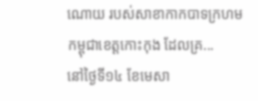ណោយ របស់សាខាកាកបាទក្រហម កម្ពុជាខេត្តកោះកុង ដែលគ្រ...
នៅថ្ងៃទី១៤ ខែមេសា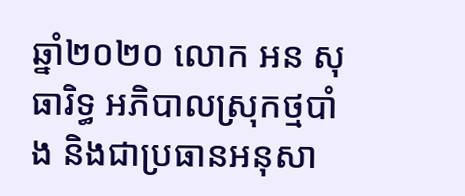ឆ្នាំ២០២០ លោក អន សុធារិទ្ធ អភិបាលស្រុកថ្មបាំង និងជាប្រធានអនុសា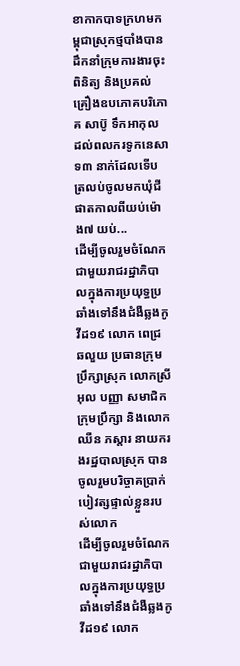ខាកាកបាទក្រហមកម្ពុជាស្រុកថ្មបាំងបានដឹកនាំក្រុមការងារចុះពិនិត្យ និងប្រគល់គ្រឿងឧបភោគបរិភោគ សាប៊ូ ទឹកអាកុល ដល់ពលករទូកនេសាទ៣ នាក់ដែលទើបត្រលប់ចូលមកឃុំជីផាតកាលពីយប់ម៉ោង៧ យប់...
ដើម្បីចូលរួមចំណែកជាមួយរាជរដ្ឋាភិបាលក្នុងការប្រយុទ្ធប្រឆាំងទៅនឹងជំងឺឆ្លងកូវីដ១៩ លោក ពេជ្រ ឆលួយ ប្រធានក្រុមប្រឹក្សាស្រុក លោកស្រី អុល បញ្ញា សមាជិកក្រុមប្រឹក្សា និងលោក ឈឺន ភស្តារ នាយករងរដ្ឋបាលស្រុក បានចូលរួមបរិច្ចាគប្រាក់បៀវត្សផ្ទាល់ខ្លួនរបស់លោក
ដើម្បីចូលរួមចំណែកជាមួយរាជរដ្ឋាភិបាលក្នុងការប្រយុទ្ធប្រឆាំងទៅនឹងជំងឺឆ្លងកូវីដ១៩ លោក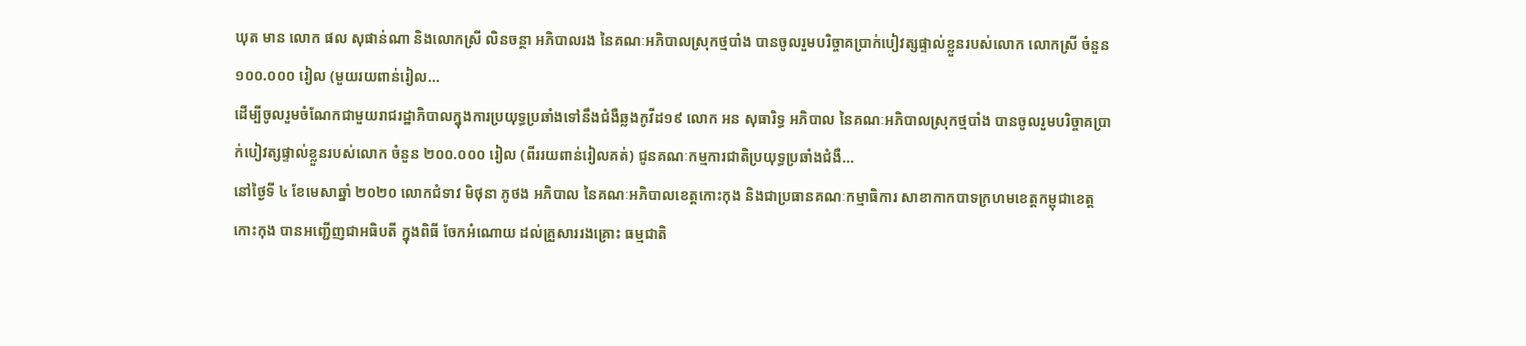ឃុត មាន លោក ផល សុផាន់ណា និងលោកស្រី លិនចន្ថា អភិបាលរង នៃគណៈអភិបាលស្រុកថ្មបាំង បានចូលរួមបរិច្ចាគប្រាក់បៀវត្សផ្ទាល់ខ្លួនរបស់លោក លោកស្រី ចំនួន ១០០.០០០ រៀល (មួយរយពាន់រៀល...
ដើម្បីចូលរួមចំណែកជាមួយរាជរដ្ឋាភិបាលក្នុងការប្រយុទ្ធប្រឆាំងទៅនឹងជំងឺឆ្លងកូវីដ១៩ លោក អន សុធារិទ្ធ អភិបាល នៃគណៈអភិបាលស្រុកថ្មបាំង បានចូលរួមបរិច្ចាគប្រាក់បៀវត្សផ្ទាល់ខ្លួនរបស់លោក ចំនួន ២០០.០០០ រៀល (ពីររយពាន់រៀលគត់) ជូនគណៈកម្មការជាតិប្រយុទ្ធប្រឆាំងជំងឺ...
នៅថ្ងៃទី ៤ ខែមេសាឆ្នាំ ២០២០ លោកជំទាវ មិថុនា ភូថង អភិបាល នៃគណៈអភិបាលខេត្តកោះកុង និងជាប្រធានគណៈកម្មាធិការ សាខាកាកបាទក្រហមខេត្តកម្ពុជាខេត្តកោះកុង បានអញ្ជើញជាអធិបតី ក្នុងពិធី ចែកអំណោយ ដល់គ្រួសាររងគ្រោះ ធម្មជាតិ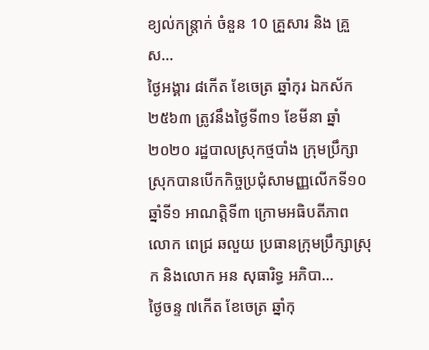ខ្យល់កន្ត្រាក់ ចំនួន 10 គ្រួសារ និង គ្រួស...
ថ្ងៃអង្គារ ៨កើត ខែចេត្រ ឆ្នាំកុរ ឯកស័ក ២៥៦៣ ត្រូវនឹងថ្ងៃទី៣១ ខែមីនា ឆ្នាំ២០២០ រដ្ឋបាលស្រុកថ្មបាំង ក្រុមប្រឹក្សាស្រុកបានបើកកិច្ចប្រជុំសាមញ្ញលើកទី១០ ឆ្នាំទី១ អាណត្តិទី៣ ក្រោមអធិបតីភាព លោក ពេជ្រ ឆលួយ ប្រធានក្រុមប្រឹក្សាស្រុក និងលោក អន សុធារិទ្ធ អភិបា...
ថ្ងៃចន្ទ ៧កើត ខែចេត្រ ឆ្នាំកុ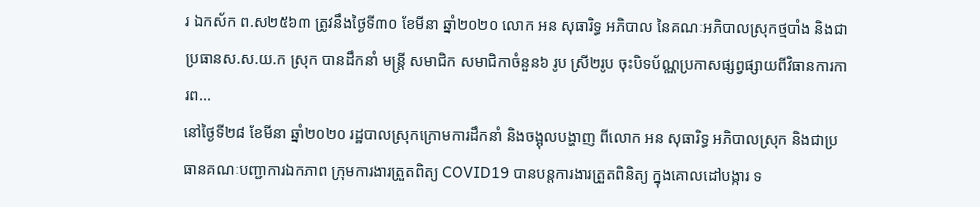រ ឯកស័ក ព.ស២៥៦៣ ត្រូវនឹងថ្ងៃទី៣០ ខែមីនា ឆ្នាំ២០២០ លោក អន សុធារិទ្ធ អភិបាល នៃគណៈអភិបាលស្រុកថ្មបាំង និងជា ប្រធានស.ស.យ.ក ស្រុក បានដឹកនាំ មន្រ្តី សមាជិក សមាជិកាចំនួន៦ រូប ស្រី២រូប ចុះបិទប័ណ្ណប្រកាសផ្សព្វផ្សាយពីវិធានការការព...
នៅថ្ងៃទី២៨ ខែមីនា ឆ្នាំ២០២០ រដ្ឋបាលស្រុកក្រោមការដឹកនាំ និងចង្អុលបង្ហាញ ពីលោក អន សុធារិទ្ធ អភិបាលស្រុក និងជាប្រធានគណៈបញ្ជាការឯកភាព ក្រុមការងារត្រួតពិត្យ COVID19 បានបន្តការងារត្រួតពិនិត្យ ក្នុងគោលដៅបង្ការ ទ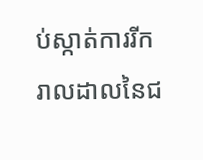ប់ស្កាត់ការរីករាលដាលនៃជ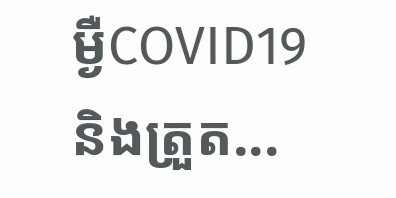ម្ងឺCOVID19 និងត្រួត...